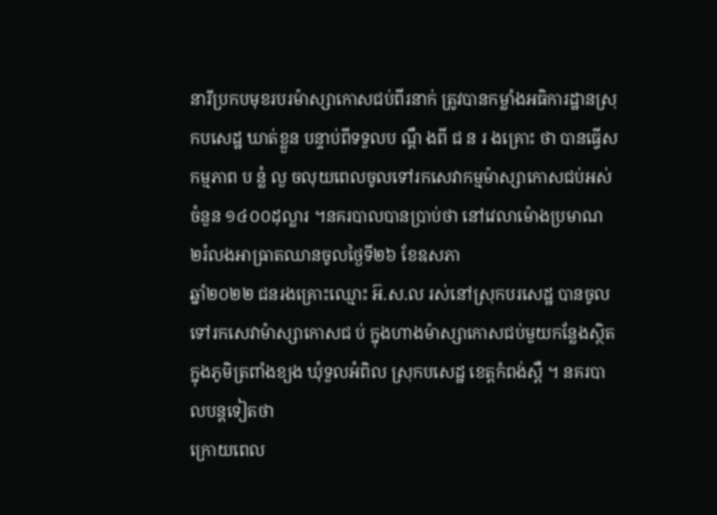នារីប្រកបមុខរបរម៉ាស្សាកោសជប់ពីរនាក់ ត្រូវបានកម្លាំងអធិការដ្ឋានស្រុកបសេដ្ឋ ឃាត់ខ្លួន បន្ទាប់ពីទទួលប ណ្តឹ ងពី ជ ន រ ងគ្រោះ ថា បានធ្វើសកម្មភាព ប ន្លំ លួ ចលុយពេលចូលទៅរកសេវាកម្មម៉ាស្សាកោសជប់អស់ចំនួន ១៤០០ដុល្លារ ។នគរបាលបានប្រាប់ថា នៅវេលាម៉ោងប្រមាណ ២រំលងអាធ្រាតឈានចូលថ្ងៃទី២៦ ខែឧសភា
ឆ្នាំ២០២២ ជនរងគ្រោះឈ្មោះ អ៊.ស.ល រស់នៅស្រុកបរសេដ្ឋ បានចូលទៅរកសេវាម៉ាស្សាកោសជ ប់ ក្នុងហាងម៉ាស្សាកោសជប់មួយកន្លែងស្ថិតក្នុងភូមិត្រពាំងខ្យង ឃុំទួលអំពិល ស្រុកបសេដ្ឋ ខេត្តកំពង់ស្ពឺ ។ នគរបាលបន្តទៀតថា
ក្រោយពេល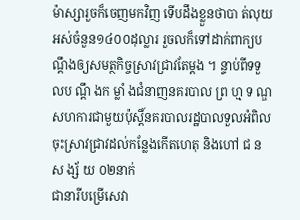ម៉ាស្សារួចក៏ចេញមកវិញ ទើបដឹងខ្លួនថាបា ត់លុយអស់ចំនួន១៤០០ដុល្លារ រួចលក៏ទៅដាក់ពាក្យបណ្តឹងឲ្យសមត្ថកិច្ចស្រាវជ្រាវតែម្តង ។ ន្ទាប់ពីទទួលប ណ្តឹ ងក ម្លាំ ងជំនាញនគរបាល ព្រ ហ្ម ទ ណ្ឌ សហការជាមួយប៉ុស្តិ៍នគរបាលរដ្ឋបាលទួលអំពិល ចុះស្រាវជ្រាវដល់កន្លែងកើតហេតុ និងហៅ ជ ន ស ង្ស័ យ ០២នាក់
ជានារីបម្រើសេវា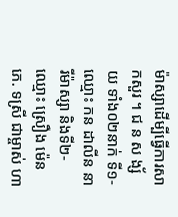ម៉ាស្សាដើម្បីធ្វើការសាកសួរ ។ ជ ន ស ង្ស័ យ ទាំង០២នាក់ ទី១-ឈ្មោះ កន ដាលីន នារីម៉ាស្សា និងទី២-ឈ្មោះ ស្រឿង ម៉េន ភេ. ទស្រី ជាម្ចាស់ ហា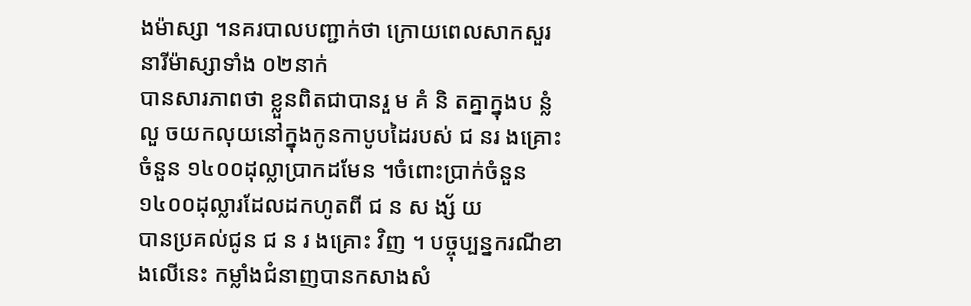ងម៉ាស្សា ។នគរបាលបញ្ជាក់ថា ក្រោយពេលសាកសួរនារីម៉ាស្សាទាំង ០២នាក់
បានសារភាពថា ខ្លួនពិតជាបានរួ ម គំ និ តគ្នាក្នុងប ន្លំ លួ ចយកលុយនៅក្នុងកូនកាបូបដៃរបស់ ជ នរ ងគ្រោះ ចំនួន ១៤០០ដុល្លាប្រាកដមែន ។ចំពោះប្រាក់ចំនួន ១៤០០ដុល្លារដែលដកហូតពី ជ ន ស ង្ស័ យ
បានប្រគល់ជូន ជ ន រ ងគ្រោះ វិញ ។ បច្ចុប្បន្នករណីខាងលើនេះ កម្លាំងជំនាញបានកសាងសំ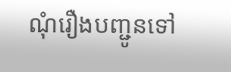ណុំរឿងបញ្ជូនទៅ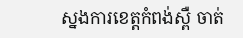ស្នងការខេត្តកំពង់ស្ពឺ ចាត់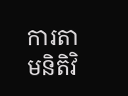ការតាមនិតិវិ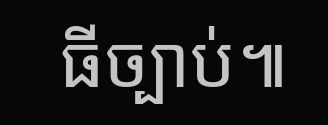ធីច្បាប់៕